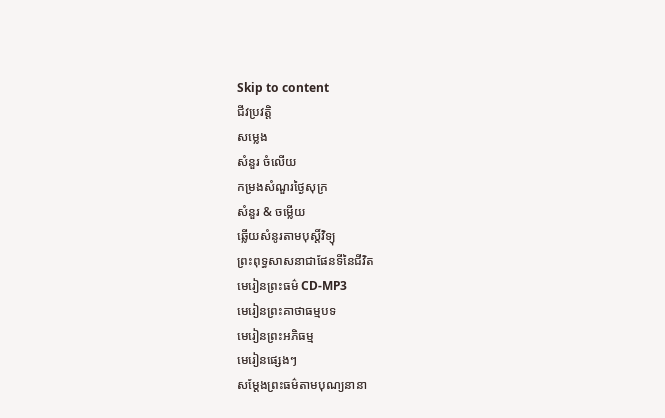Skip to content
ជីវប្រវត្តិ
សម្លេង
សំនួរ ចំលេីយ
កម្រងសំណួរថ្ងៃសុក្រ
សំនួរ & ចម្លើយ
ឆ្លើយសំនូរតាមបុស្តិ៍វិទ្យុ
ព្រះពុទ្ធសាសនាជាផែនទីនៃជីវិត
មេរៀនព្រះធម៌ CD-MP3
មេរៀនព្រះគាថាធម្មបទ
មេរៀនព្រះអភិធម្ម
មេរៀនផ្សេងៗ
សម្តែងព្រះធម៌តាមបុណ្យនានា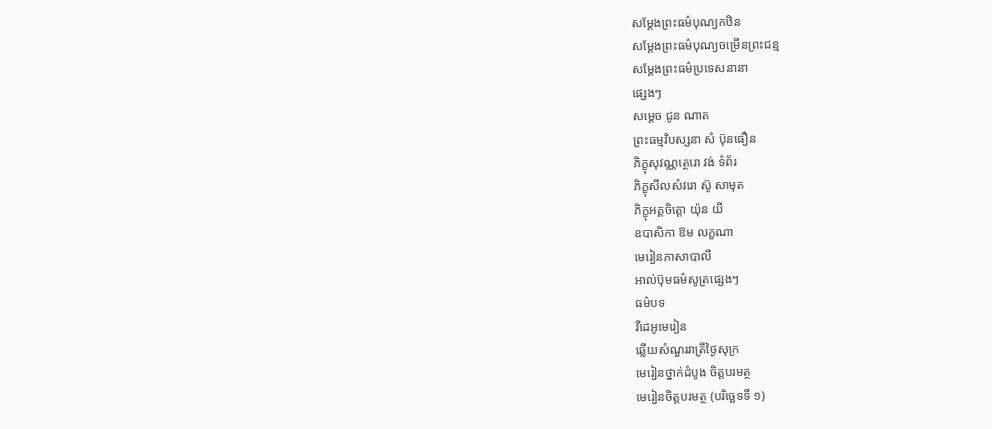សម្តែងព្រះធម៌បុណ្យកឋិន
សម្តែងព្រះធម៌បុណ្យចម្រើនព្រះជន្ម
សម្តែងព្រះធម៌ប្រទេសនានា
ផ្សេងៗ
សម្តេច ជូន ណាត
ព្រះធម្មវិបស្សនា សំ ប៊ុនធឿន
ភិក្ខុសុវណ្ណត្ថេរោ វង់ ទំព័រ
ភិក្ខុសីលសំវរោ ស៊ូ សាមុត
ភិក្ខុអគ្គចិត្តោ យ៉ុន យី
ឧបាសិកា ឱម លក្ខណា
មេរៀនភាសាបាលី
អាល់ប៊ុមធម៌សូត្រផ្សេងៗ
ធម៌បទ
វីដេអូមេរៀន
ឆ្លើយសំណួររាត្រីថ្ងៃសុក្រ
មេរៀនថ្នាក់ដំបូង ចិត្តបរមត្ថ
មេរៀនចិត្តបរមត្ថ (បរិច្ឆេទទី ១)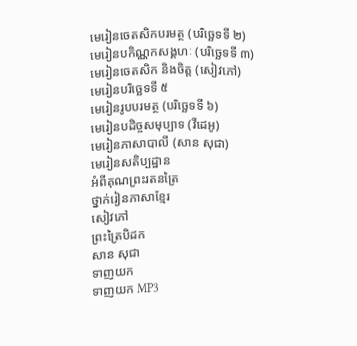មេរៀនចេតសិកបរមត្ថ (បរិច្ឆេទទី ២)
មេរៀនបកិណ្ណកសង្គហៈ (បរិច្ឆេទទី ៣)
មេរៀនចេតសិក និងចិត្ត (សៀវភៅ)
មេរៀនបរិច្ឆេទទី ៥
មេរៀនរូបបរមត្ថ (បរិច្ឆេទទី ៦)
មេរៀនបដិច្ចសមុប្បាទ (វីដេអូ)
មេរៀនភាសាបាលី (សាន សុជា)
មេរៀនសតិប្បដ្ឋាន
អំពីគុណព្រះរតនត្រៃ
ថ្នាក់រៀនភាសាខ្មែរ
សៀវភៅ
ព្រះត្រៃបិដក
សាន សុជា
ទាញយក
ទាញយក MP3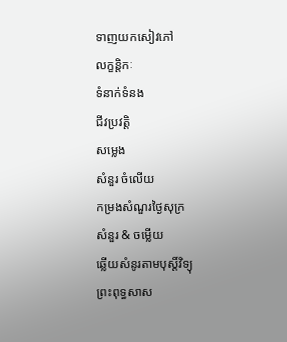ទាញយកសៀវភៅ
លក្ខន្តិកៈ
ទំនាក់ទំនង
ជីវប្រវត្តិ
សម្លេង
សំនួរ ចំលេីយ
កម្រងសំណួរថ្ងៃសុក្រ
សំនួរ & ចម្លើយ
ឆ្លើយសំនូរតាមបុស្តិ៍វិទ្យុ
ព្រះពុទ្ធសាស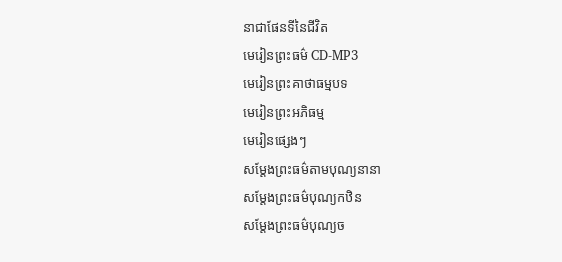នាជាផែនទីនៃជីវិត
មេរៀនព្រះធម៌ CD-MP3
មេរៀនព្រះគាថាធម្មបទ
មេរៀនព្រះអភិធម្ម
មេរៀនផ្សេងៗ
សម្តែងព្រះធម៌តាមបុណ្យនានា
សម្តែងព្រះធម៌បុណ្យកឋិន
សម្តែងព្រះធម៌បុណ្យច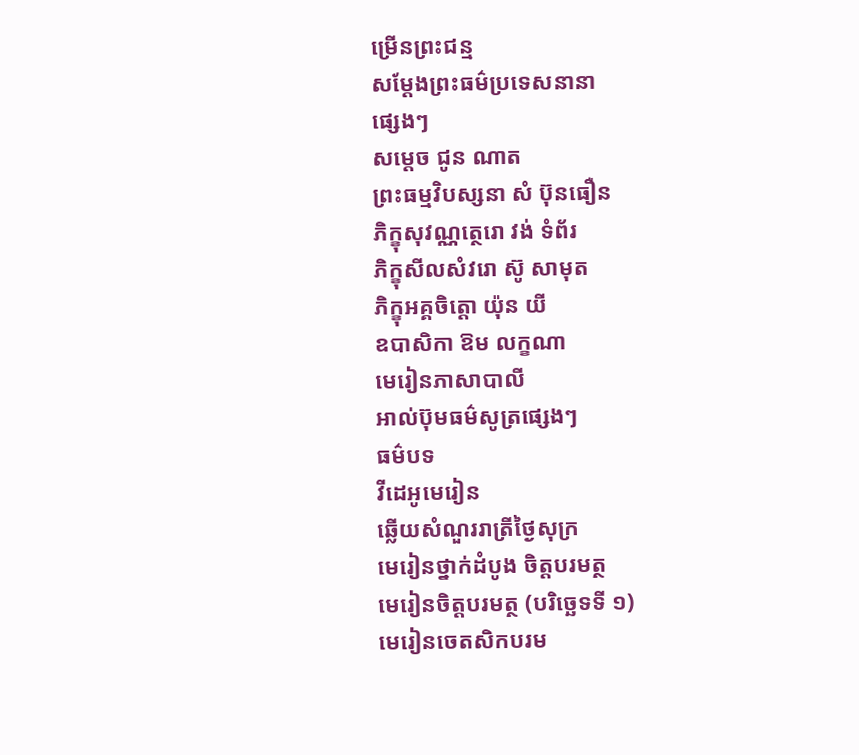ម្រើនព្រះជន្ម
សម្តែងព្រះធម៌ប្រទេសនានា
ផ្សេងៗ
សម្តេច ជូន ណាត
ព្រះធម្មវិបស្សនា សំ ប៊ុនធឿន
ភិក្ខុសុវណ្ណត្ថេរោ វង់ ទំព័រ
ភិក្ខុសីលសំវរោ ស៊ូ សាមុត
ភិក្ខុអគ្គចិត្តោ យ៉ុន យី
ឧបាសិកា ឱម លក្ខណា
មេរៀនភាសាបាលី
អាល់ប៊ុមធម៌សូត្រផ្សេងៗ
ធម៌បទ
វីដេអូមេរៀន
ឆ្លើយសំណួររាត្រីថ្ងៃសុក្រ
មេរៀនថ្នាក់ដំបូង ចិត្តបរមត្ថ
មេរៀនចិត្តបរមត្ថ (បរិច្ឆេទទី ១)
មេរៀនចេតសិកបរម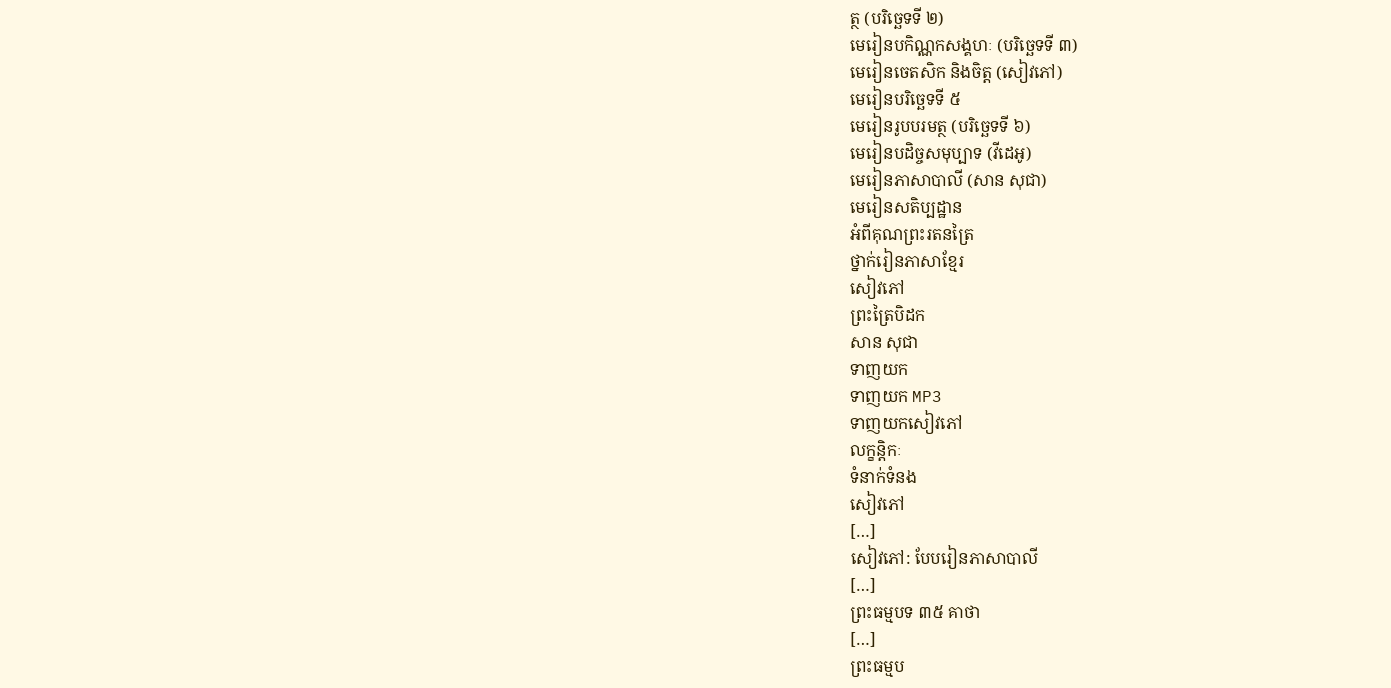ត្ថ (បរិច្ឆេទទី ២)
មេរៀនបកិណ្ណកសង្គហៈ (បរិច្ឆេទទី ៣)
មេរៀនចេតសិក និងចិត្ត (សៀវភៅ)
មេរៀនបរិច្ឆេទទី ៥
មេរៀនរូបបរមត្ថ (បរិច្ឆេទទី ៦)
មេរៀនបដិច្ចសមុប្បាទ (វីដេអូ)
មេរៀនភាសាបាលី (សាន សុជា)
មេរៀនសតិប្បដ្ឋាន
អំពីគុណព្រះរតនត្រៃ
ថ្នាក់រៀនភាសាខ្មែរ
សៀវភៅ
ព្រះត្រៃបិដក
សាន សុជា
ទាញយក
ទាញយក MP3
ទាញយកសៀវភៅ
លក្ខន្តិកៈ
ទំនាក់ទំនង
សៀវភៅ
[…]
សៀវភៅ: បែបរៀនភាសាបាលី
[…]
ព្រះធម្មបទ ៣៥ គាថា
[…]
ព្រះធម្មប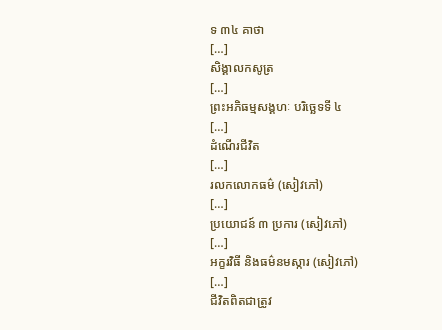ទ ៣៤ គាថា
[…]
សិង្គាលកសូត្រ
[…]
ព្រះអភិធម្មសង្គហៈ បរិច្ឆេទទី ៤
[…]
ដំណើរជីវិត
[…]
រលកលោកធម៌ (សៀវភៅ)
[…]
ប្រយោជន៍ ៣ ប្រការ (សៀវភៅ)
[…]
អក្ខរវិធី និងធម៌នមស្ការ (សៀវភៅ)
[…]
ជីវិតពិតជាត្រូវ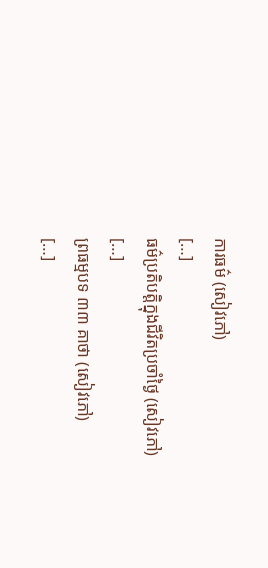ការធម៌ (សៀវភៅ)
[…]
ធម៌ប្រតិបត្តិក្នុងជីវិតប្រចាំថ្ងៃ (សៀវភៅ)
[…]
ព្រធម្មបទ ៣៣ គាថា (សៀវភៅ)
[…]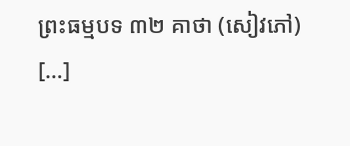ព្រះធម្មបទ ៣២ គាថា (សៀវភៅ)
[…]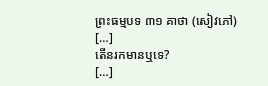ព្រះធម្មបទ ៣១ គាថា (សៀវភៅ)
[…]
តើនរកមានឬទេ?
[…]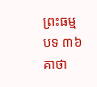ព្រះធម្មបទ ៣៦ គាថា